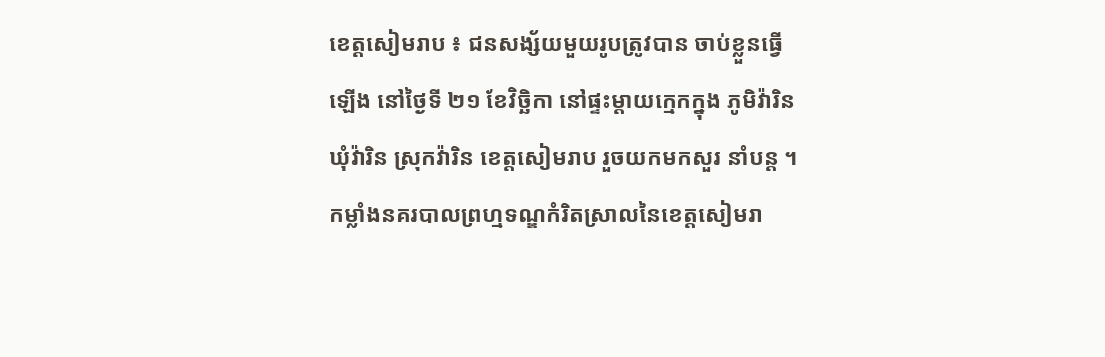ខេត្តសៀមរាប ៖ ជនសង្ស័យមួយរូបត្រូវបាន ចាប់ខ្លួនធ្វើឡើង នៅថ្ងៃទី ២១ ខែវិច្ឆិកា នៅផ្ទះម្តាយក្មេកក្នុង ភូមិវ៉ារិន ឃុំវ៉ារិន ស្រុកវ៉ារិន ខេត្តសៀមរាប រួចយកមកសួរ នាំបន្ត ។
កម្លាំងនគរបាលព្រហ្មទណ្ឌកំរិតស្រាលនៃខេត្តសៀមរា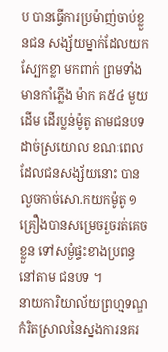ប បានធ្វើការប្រម៉ាញ់ចាប់ខ្លួនជន សង្ស័យម្នាក់ដែលយកស្បែកខ្លា មកពាក់ ព្រមទាំងមានកាំភ្លើង ម៉ាក គ៥៤ មួយដើម ដើរប្លន់ម៉ូតូ តាមជនបទដាច់ស្រយោល ខណៈពេលដែលជនសង្ស័យនោះ បានលួចកាច់សោ.កយកម៉ូតូ ១ គ្រឿងបានសម្រេចរួចរត់គេចខ្លួន ទៅសម្ងំផ្ទះខាងប្រពន្ធនៅតាម ជនបទ ។
នាយការិយាល័យព្រហ្មទណ្ឌកំរិតស្រាលនៃស្នងការនគរ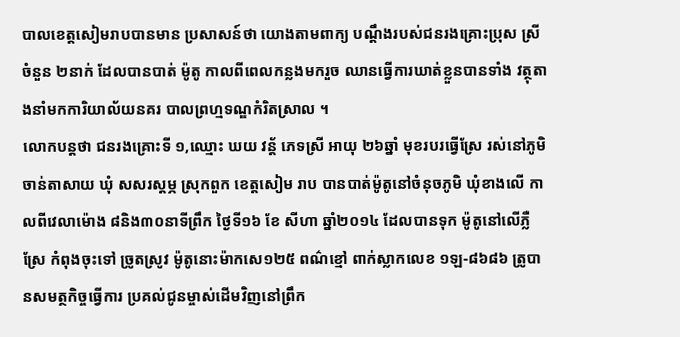បាលខេត្តសៀមរាបបានមាន ប្រសាសន៍ថា យោងតាមពាក្យ បណ្តឹងរបស់ជនរងគ្រោះប្រុស ស្រីចំនួន ២នាក់ ដែលបានបាត់ ម៉ូតូ កាលពីពេលកន្លងមករួច ឈានធ្វើការឃាត់ខ្លួនបានទាំង វត្ថុតាងនាំមកការិយាល័យនគរ បាលព្រហ្មទណ្ឌកំរិតស្រាល ។
លោកបន្តថា ជនរងគ្រោះទី ១,ឈ្មោះ ឃយ វន្ត័ ភេទស្រី អាយុ ២៦ឆ្នាំ មុខរបរធ្វើស្រែ រស់នៅភូមិចាន់តាសាយ ឃុំ សសរស្តម្ភ ស្រុកពួក ខេត្តសៀម រាប បានបាត់ម៉ូតូនៅចំនុចភូមិ ឃុំខាងលើ កាលពីវេលាម៉ោង ៨និង៣០នាទីព្រឹក ថ្ងៃទី១៦ ខែ សីហា ឆ្នាំ២០១៤ ដែលបានទុក ម៉ូតូនៅលើភ្លឺស្រែ កំពុងចុះទៅ ច្រូតស្រូវ ម៉ូតូនោះម៉ាកសេ១២៥ ពណ៌ខ្មៅ ពាក់ស្លាកលេខ ១ឡ-៨៦៨៦ ត្រូបានសមត្ថកិច្ចធ្វើការ ប្រគល់ជូនម្ចាស់ដើមវិញនៅព្រឹក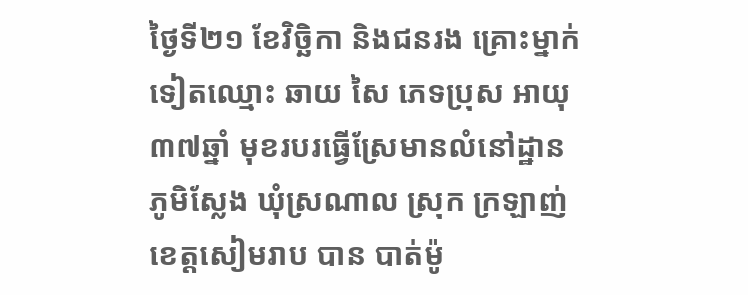ថ្ងៃទី២១ ខែវិច្ឆិកា និងជនរង គ្រោះម្នាក់ទៀតឈ្មោះ ឆាយ សៃ ភេទប្រុស អាយុ ៣៧ឆ្នាំ មុខរបរធ្វើស្រែមានលំនៅដ្ឋាន ភូមិស្លែង ឃុំស្រណាល ស្រុក ក្រឡាញ់ ខេត្តសៀមរាប បាន បាត់ម៉ូ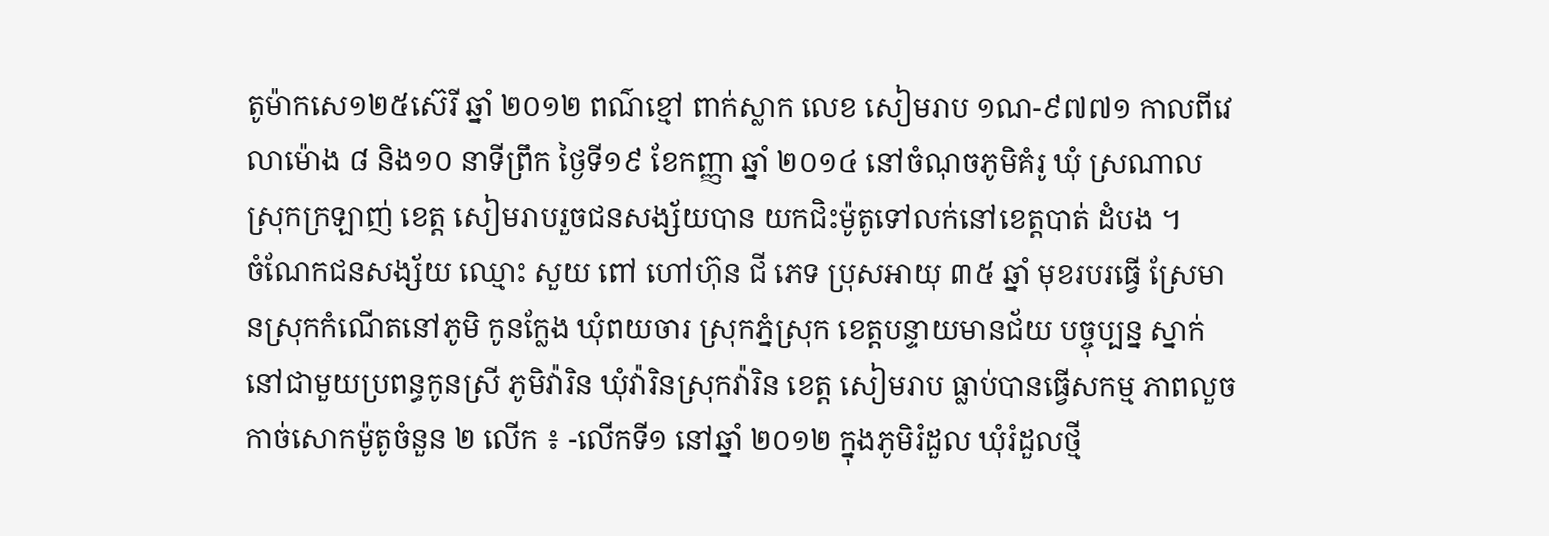តូម៉ាកសេ១២៥ស៊េរី ឆ្នាំ ២០១២ ពណ៌ខ្មៅ ពាក់ស្លាក លេខ សៀមរាប ១ណ-៩៧៧១ កាលពីវេលាម៉ោង ៨ និង១០ នាទីព្រឹក ថ្ងៃទី១៩ ខែកញ្ញា ឆ្នាំ ២០១៤ នៅចំណុចភូមិគំរូ ឃុំ ស្រណាល ស្រុកក្រឡាញ់ ខេត្ត សៀមរាបរួចជនសង្ស័យបាន យកជិះម៉ូតូទៅលក់នៅខេត្តបាត់ ដំបង ។
ចំណែកជនសង្ស័យ ឈ្មោះ សួយ ពៅ ហៅហ៊ុន ជី ភេទ ប្រុសអាយុ ៣៥ ឆ្នាំ មុខរបរធ្វើ ស្រែមានស្រុកកំណើតនៅភូមិ កូនក្លែង ឃុំពយចារ ស្រុកភ្នំស្រុក ខេត្តបន្ទាយមានជ័យ បច្ចុប្បន្ន ស្នាក់នៅជាមួយប្រពន្ធកូនស្រី ភូមិវ៉ារិន ឃុំវ៉ារិនស្រុកវ៉ារិន ខេត្ត សៀមរាប ធ្លាប់បានធ្វើសកម្ម ភាពលួចកាច់សោកម៉ូតូចំនួន ២ លើក ៖ -លើកទី១ នៅឆ្នាំ ២០១២ ក្នុងភូមិរំដួល ឃុំរំដួលថ្មី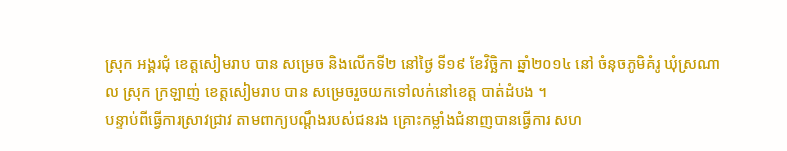ស្រុក អង្គរជុំ ខេត្តសៀមរាប បាន សម្រេច និងលើកទី២ នៅថ្ងៃ ទី១៩ ខែវិច្ឆិកា ឆ្នាំ២០១៤ នៅ ចំនុចភូមិគំរូ ឃុំស្រណាល ស្រុក ក្រឡាញ់ ខេត្តសៀមរាប បាន សម្រេចរួចយកទៅលក់នៅខេត្ត បាត់ដំបង ។
បន្ទាប់ពីធ្វើការស្រាវជ្រាវ តាមពាក្យបណ្តឹងរបស់ជនរង គ្រោះកម្លាំងជំនាញបានធ្វើការ សហ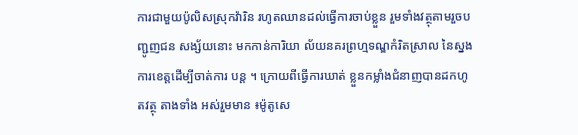ការជាមួយប៉ូលិសស្រុកវ៉ារិន រហូតឈានដល់ធ្វើការចាប់ខ្លួន រួមទាំងវត្ថុតាមរួចបញ្ជូញជន សង្ស័យនោះ មកកាន់ការិយា ល័យនគរព្រហ្មទណ្ឌកំរិតស្រាល នៃស្នងការខេត្តដើម្បីចាត់ការ បន្ត ។ ក្រោយពីធ្វើការឃាត់ ខ្លួនកម្លាំងជំនាញបានដកហូតវត្ថុ តាងទាំង អស់រួមមាន ៖ម៉ូតូសេ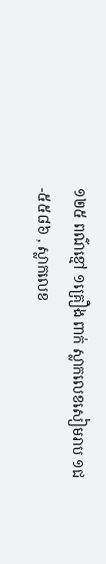១២៥ ពណ៌ខ្មៅ ១គ្រឿង ពាក់ ស្លាកលេខសៀមរាប ១ជ-៥៥៨៦ , ស្លាកលេខ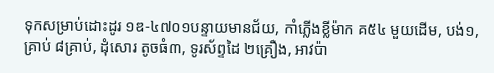ទុកសម្រាប់ដោះដូរ ១ឌ-៤៧០១បន្ទាយមានជ័យ, កាំភ្លើងខ្លីម៉ាក គ៥៤ មួយដើម, បង់១,គ្រាប់ ៨គ្រាប់, ដុំសោរ តូចធំ៣, ទូរស័ព្ទដៃ ២គ្រឿង, អាវប៉ា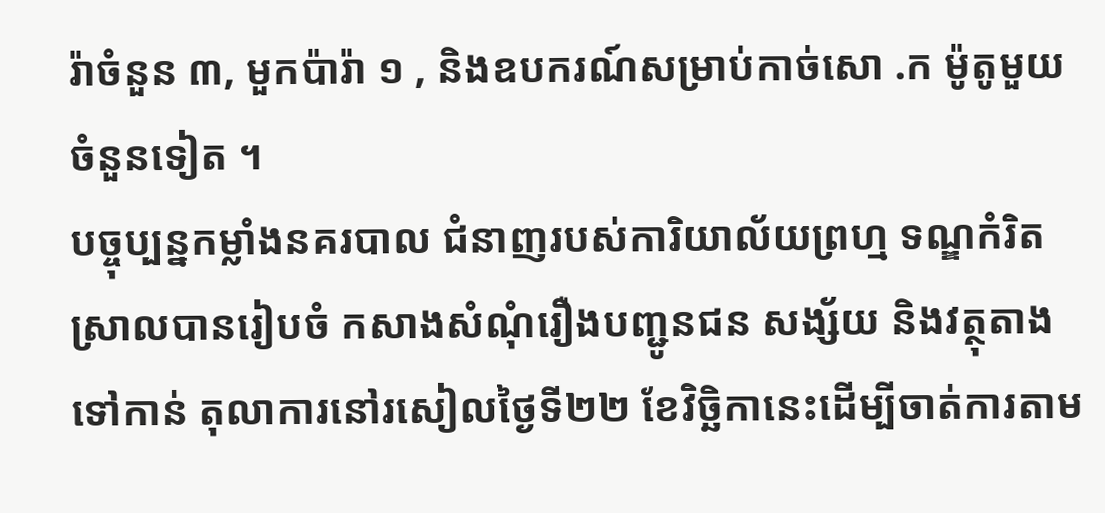រ៉ាចំនួន ៣, មួកប៉ារ៉ា ១ , និងឧបករណ៍សម្រាប់កាច់សោ .ក ម៉ូតូមួយចំនួនទៀត ។
បច្ចុប្បន្នកម្លាំងនគរបាល ជំនាញរបស់ការិយាល័យព្រហ្ម ទណ្ឌកំរិតស្រាលបានរៀបចំ កសាងសំណុំរឿងបញ្ជូនជន សង្ស័យ និងវត្ថុតាងទៅកាន់ តុលាការនៅរសៀលថ្ងៃទី២២ ខែវិច្ឆិកានេះដើម្បីចាត់ការតាម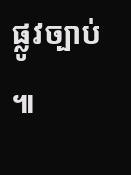ផ្លូវច្បាប់ ៕